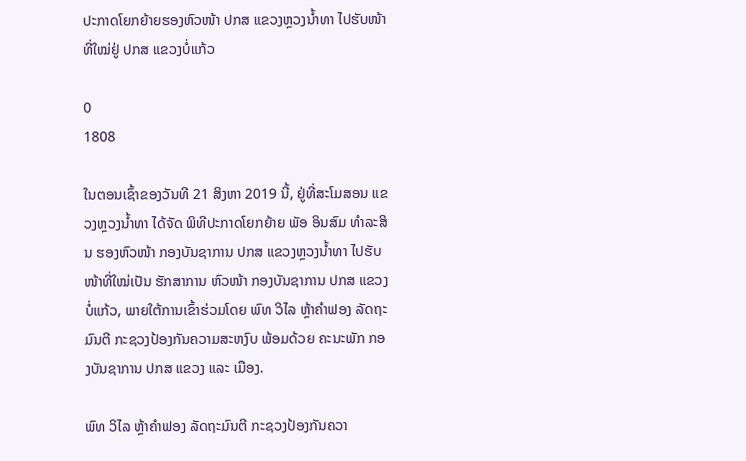ປະກາດໂຍກຍ້າຍຮອງຫົວໜ້າ ປກສ ແຂວງຫຼວງນ້ຳທາ ໄປຮັບໜ້າທີ່ໃໝ່ຢູ່ ປກສ ແຂວງບໍ່ແກ້ວ

0
1808

ໃນຕອນເຊົ້າຂອງວັນທີ 21 ສິງຫາ 2019 ນີ້, ຢູ່ທີ່ສະໂມສອນ ແຂວງຫຼວງນໍ້າທາ ໄດ້ຈັດ ພິທີປະກາດໂຍກຍ້າຍ ພັອ ອິນສົມ ທຳລະສິນ ຮອງຫົວໜ້າ ກອງບັນຊາການ ປກສ ແຂວງຫຼວງນ້ຳທາ ໄປຮັບໜ້າທີ່ໃໝ່ເປັນ ຮັກສາການ ຫົວໜ້າ ກອງບັນຊາການ ປກສ ແຂວງບໍ່ແກ້ວ, ພາຍໃຕ້ການເຂົ້າຮ່ວມໂດຍ ພົທ ວິໄລ ຫຼ້າຄໍາຟອງ ລັດຖະມົນຕີ ກະຊວງປ້ອງກັນຄວາມສະຫງົບ ພ້ອມດ້ວຍ ຄະນະພັກ ກອງບັນຊາການ ປກສ ແຂວງ ແລະ ເມືອງ.

ພົທ ວິໄລ ຫຼ້າຄໍາຟອງ ລັດຖະມົນຕີ ກະຊວງປ້ອງກັນຄວາ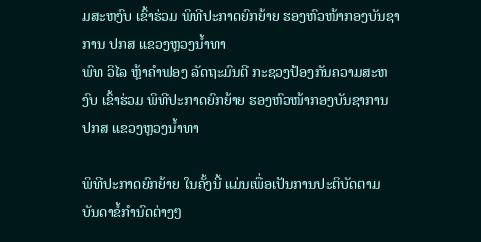ມສະຫງົບ ເຂົ້າຮ່ວມ ພິທີປະກາດຍົກຍ້າຍ ຮອງຫົວໜ້າກອງບັນຊາການ ປກສ ແຂວງຫຼວງນ້ຳທາ
ພົທ ວິໄລ ຫຼ້າຄໍາຟອງ ລັດຖະມົນຕີ ກະຊວງປ້ອງກັນຄວາມສະຫງົບ ເຂົ້າຮ່ວມ ພິທີປະກາດຍົກຍ້າຍ ຮອງຫົວໜ້າກອງບັນຊາການ ປກສ ແຂວງຫຼວງນ້ຳທາ

ພິທີປະກາດຍົກຍ້າຍ ໃນຄັ້ງນີ້ ແມ່ນເພື່ອເປັນການປະຕິບັດຕາມ ບັນດາຂໍ້ກຳນົດຕ່າງໆ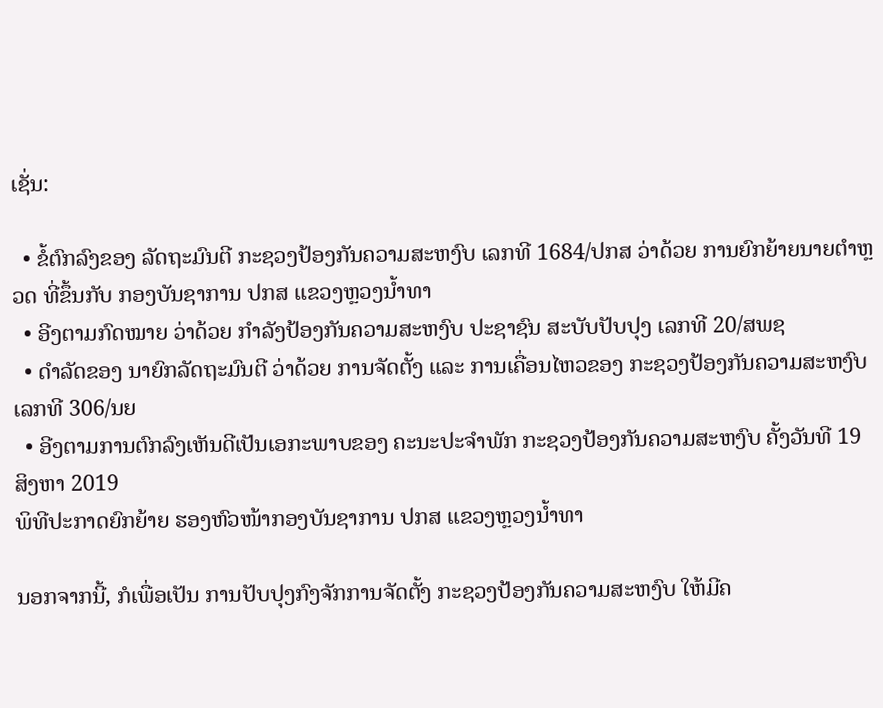ເຊັ່ນ:

  • ຂໍ້ຕົກລົງຂອງ ລັດຖະມົນຕີ ກະຊວງປ້ອງກັນຄວາມສະຫງົບ ເລກທີ 1684/ປກສ ວ່າດ້ວຍ ການຍົກຍ້າຍນາຍຕໍາຫຼວດ ທີ່ຂຶ້ນກັບ ກອງບັນຊາການ ປກສ ແຂວງຫຼວງນໍ້າທາ
  • ອີງຕາມກົດໝາຍ ວ່າດ້ວຍ ກໍາລັງປ້ອງກັນຄວາມສະຫງົບ ປະຊາຊົນ ສະບັບປັບປຸງ ເລກທີ 20/ສພຊ
  • ດຳລັດຂອງ ນາຍົກລັດຖະມົນຕີ ວ່າດ້ວຍ ການຈັດຕັ້ງ ແລະ ການເຄື່ອນໄຫວຂອງ ກະຊວງປ້ອງກັນຄວາມສະຫງົບ ເລກທີ 306/ນຍ
  • ອີງຕາມການຕົກລົງເຫັນດີເປັນເອກະພາບຂອງ ຄະນະປະຈຳພັກ ກະຊວງປ້ອງກັນຄວາມສະຫງົບ ຄັ້ງວັນທີ 19 ສິງຫາ 2019
ພິທີປະກາດຍົກຍ້າຍ ຮອງຫົວໜ້າກອງບັນຊາການ ປກສ ແຂວງຫຼວງນ້ຳທາ

ນອກຈາກນີ້, ກໍເພື່ອເປັນ ການປັບປຸງກົງຈັກການຈັດຕັ້ງ ກະຊວງປ້ອງກັນຄວາມສະຫງົບ ໃຫ້ມີຄ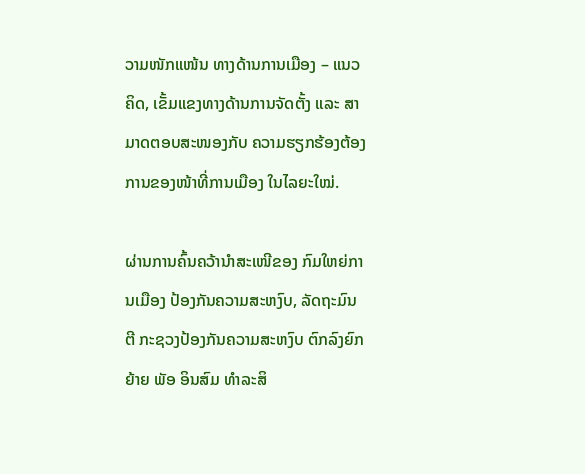ວາມໜັກແໜ້ນ ທາງດ້ານການເມືອງ – ແນວຄິດ, ເຂັ້ມແຂງທາງດ້ານການຈັດຕັ້ງ ແລະ ສາມາດຕອບສະໜອງກັບ ຄວາມຮຽກຮ້ອງຕ້ອງການຂອງໜ້າທີ່ການເມືອງ ໃນໄລຍະໃໝ່.

ຜ່ານການຄົ້ນຄວ້ານຳສະເໜີຂອງ ກົມໃຫຍ່ການເມືອງ ປ້ອງກັນຄວາມສະຫງົບ, ລັດຖະມົນຕີ ກະຊວງປ້ອງກັນຄວາມສະຫງົບ ຕົກລົງຍົກຍ້າຍ ພັອ ອິນສົມ ທຳລະສິ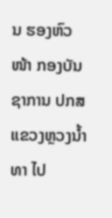ນ ຮອງຫົວໜ້າ ກອງບັນຊາການ ປກສ ແຂວງຫຼວງນ້ຳທາ ໄປ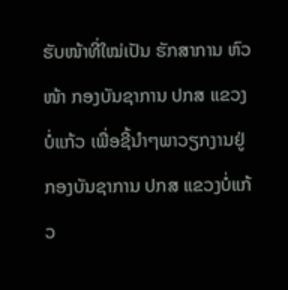ຮັບໜ້າທີ່ໃໝ່ເປັນ ຮັກສາການ ຫົວໜ້າ ກອງບັນຊາການ ປກສ ແຂວງບໍ່ແກ້ວ ເພື່ອຊີ້ນໍາໆພາວຽກງານຢູ່ ກອງບັນຊາການ ປກສ ແຂວງບໍ່ແກ້ວ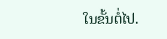ໃນຂັ້ນຕໍ່ໄປ.